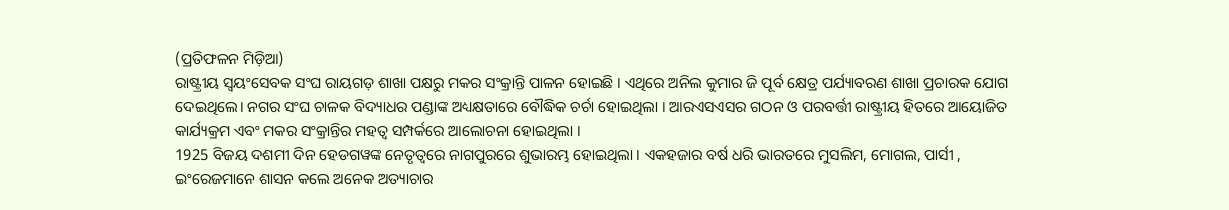(ପ୍ରତିଫଳନ ମିଡ଼ିଆ)
ରାଷ୍ଟ୍ରୀୟ ସ୍ବୟଂସେବକ ସଂଘ ରାୟଗଡ଼ ଶାଖା ପକ୍ଷରୁ ମକର ସଂକ୍ରାନ୍ତି ପାଳନ ହୋଇଛି । ଏଥିରେ ଅନିଲ କୁମାର ଜି ପୂର୍ବ କ୍ଷେତ୍ର ପର୍ଯ୍ୟାବରଣ ଶାଖା ପ୍ରଚାରକ ଯୋଗ ଦେଇଥିଲେ। ନଗର ସଂଘ ଚାଳକ ବିଦ୍ୟାଧର ପଣ୍ଡାଙ୍କ ଅଧ୍ୟକ୍ଷତାରେ ବୌଦ୍ଧିକ ଚର୍ଚା ହୋଇଥିଲା । ଆରଏସଏସର ଗଠନ ଓ ପରବର୍ତ୍ତୀ ରାଷ୍ଟ୍ରୀୟ ହିତରେ ଆୟୋଜିତ କାର୍ଯ୍ୟକ୍ରମ ଏବଂ ମକର ସଂକ୍ରାନ୍ତିର ମହତ୍ଵ ସମ୍ପର୍କରେ ଆଲୋଚନା ହୋଇଥିଲା ।
1925 ବିଜୟ ଦଶମୀ ଦିନ ହେଡଗୱଙ୍କ ନେତୃତ୍ୱରେ ନାଗପୁରରେ ଶୁଭାରମ୍ଭ ହୋଇଥିଲା । ଏକହଜାର ବର୍ଷ ଧରି ଭାରତରେ ମୁସଲିମ, ମୋଗଲ, ପାର୍ସୀ , ଇଂରେଜମାନେ ଶାସନ କଲେ ଅନେକ ଅତ୍ୟାଚାର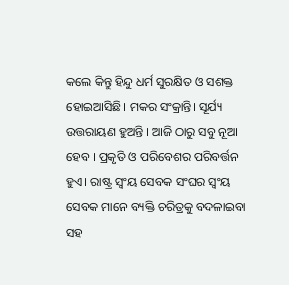କଲେ କିନ୍ତୁ ହିନ୍ଦୁ ଧର୍ମ ସୁରକ୍ଷିତ ଓ ସଶକ୍ତ ହୋଇଆସିଛି। ମକର ସଂକ୍ରାନ୍ତି। ସୂର୍ଯ୍ୟ ଉତ୍ତରାୟଣ ହୁଅନ୍ତି । ଆଜି ଠାରୁ ସବୁ ନୂଆ ହେବ । ପ୍ରକୃତି ଓ ପରିବେଶର ପରିବର୍ତ୍ତନ ହୁଏ। ରାଷ୍ଟ୍ର ସ୍ଵଂୟ ସେବକ ସଂଘର ସ୍ଵଂୟ ସେବକ ମାନେ ବ୍ୟକ୍ତି ଚରିତ୍ରକୁ ବଦଳାଇବା ସହ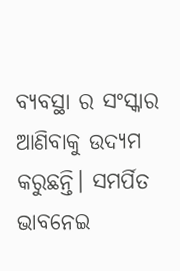ବ୍ୟବସ୍ଥା ର ସଂସ୍କାର ଆଣିବାକୁ ଉଦ୍ୟମ କରୁଛନ୍ତି। ସମର୍ପିତ ଭାବନେଇ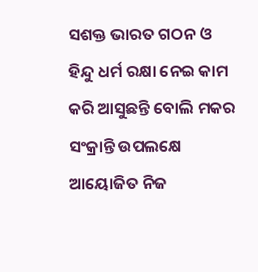ସଶକ୍ତ ଭାରତ ଗଠନ ଓ ହିନ୍ଦୁ ଧର୍ମ ରକ୍ଷା ନେଇ କାମ କରି ଆସୁଛନ୍ତି ବୋଲି ମକର ସଂକ୍ରାନ୍ତି ଉପଲକ୍ଷେ ଆୟୋଜିତ ନିଜ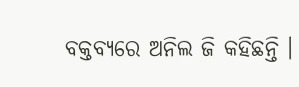ବକ୍ତବ୍ୟରେ ଅନିଲ ଜି କହିଛନ୍ତି ।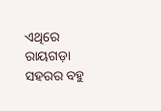ଏଥିରେ ରାୟଗଡ଼ା ସହରର ବହୁ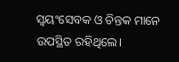ସ୍ଵୟଂସେବକ ଓ ଚିନ୍ତକ ମାନେ ଉପସ୍ଥିତ ରହିଥିଲେ।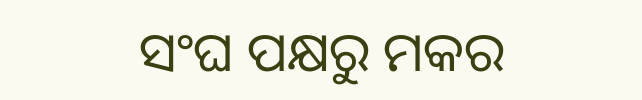ସଂଘ ପକ୍ଷରୁ ମକର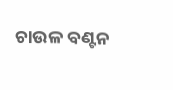ଚାଉଳ ବଣ୍ଟନ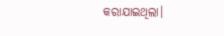କରାଯାଇଥିଲା।